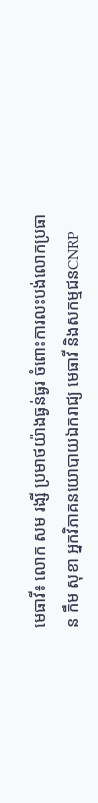មេធាវី៖ លោក សម រង្សី ប្រមាថយ៉ាងធ្ងន់ធ្ងរ ចំពោះការលះបង់លោកប្រធាន កឹម សុខា អ្នកវិភាគនយោបាយឯករាជ្យ មេធាវី និងសកម្មជនCNRP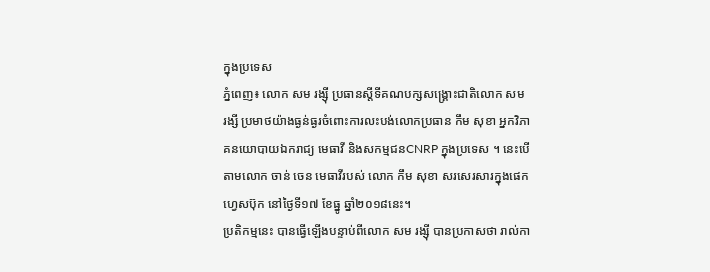ក្នុងប្រទេស
ភ្នំពេញ៖ លោក សម រង្ស៊ី ប្រធានស្តីទីគណបក្សសង្រ្គោះជាតិលោក សម រង្សី ប្រមាថយ៉ាងធ្ងន់ធ្ងរចំពោះការលះបង់លោកប្រធាន កឹម សុខា អ្នកវិភាគនយោបាយឯករាជ្យ មេធាវី និងសកម្មជនCNRP ក្នុងប្រទេស ។ នេះបើតាមលោក ចាន់ ចេន មេធាវីរបស់ លោក កឹម សុខា សរសេរសារក្នុងផេកហ្វេសប៊ុក នៅថ្ងៃទី១៧ ខែធ្នូ ឆ្នាំ២០១៨នេះ។
ប្រតិកម្មនេះ បានធ្វើឡើងបន្ទាប់ពីលោក សម រង្ស៊ី បានប្រកាសថា រាល់កា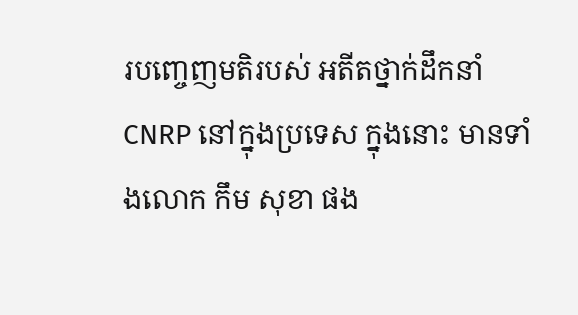របញ្ចេញមតិរបស់ អតីតថ្នាក់ដឹកនាំ CNRP នៅក្នុងប្រទេស ក្នុងនោះ មានទាំងលោក កឹម សុខា ផង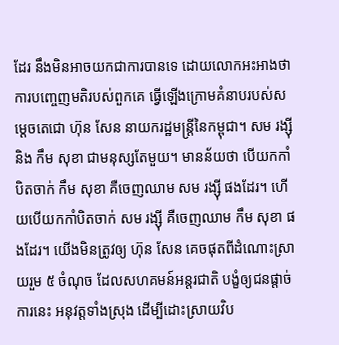ដែរ នឹងមិនអាចយកជាការបានទេ ដោយលោកអះអាងថា ការបញ្ចេញមតិរបស់ពួកគេ ធ្វើឡើងក្រោមគំនាបរបស់សម្តេចតេជោ ហ៊ុន សែន នាយករដ្ឋមន្រ្តីនៃកម្ពុជា។ សម រង្ស៊ី និង កឹម សុខា ជាមនុស្សតែមួយ។ មានន័យថា បើយកកាំបិតចាក់ កឹម សុខា គឺចេញឈាម សម រង្ស៊ី ផងដែរ។ ហើយបើយកកាំបិតចាក់ សម រង្ស៊ី គឺចេញឈាម កឹម សុខា ផងដែរ។ យើងមិនត្រូវឲ្យ ហ៊ុន សែន គេចផុតពីដំណោះស្រាយរួម ៥ ចំណុច ដែលសហគមន៍អន្តរជាតិ បង្ខំឲ្យជនផ្តាច់ការនេះ អនុវត្តទាំងស្រុង ដើម្បីដោះស្រាយវិប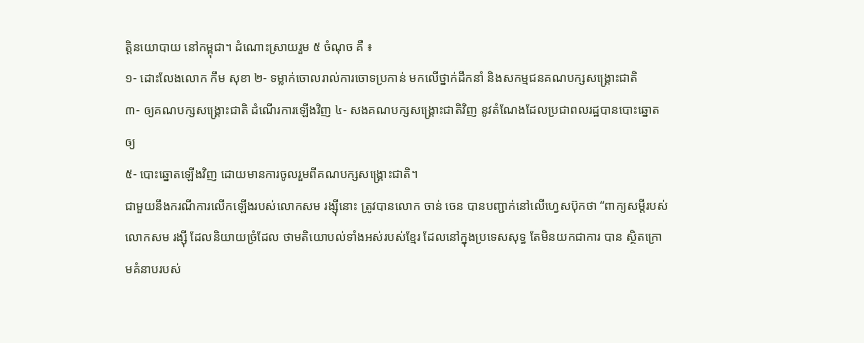ត្តិនយោបាយ នៅកម្ពុជា។ ដំណោះស្រាយរួម ៥ ចំណុច គឺ ៖
១- ដោះលែងលោក កឹម សុខា ២- ទម្លាក់ចោលរាល់ការចោទប្រកាន់ មកលើថ្នាក់ដឹកនាំ និងសកម្មជនគណបក្សសង្គ្រោះជាតិ
៣- ឲ្យគណបក្សសង្គ្រោះជាតិ ដំណើរការឡើងវិញ ៤- សងគណបក្សសង្គ្រោះជាតិវិញ នូវតំណែងដែលប្រជាពលរដ្ឋបានបោះឆ្នោតឲ្យ
៥- បោះឆ្នោតឡើងវិញ ដោយមានការចូលរួមពីគណបក្សសង្គ្រោះជាតិ។
ជាមួយនឹងករណីការលើកឡើងរបស់លោកសម រង្ស៊ីនោះ ត្រូវបានលោក ចាន់ ចេន បានបញ្ជាក់នៅលើហ្វេសប៊ុកថា “ពាក្យសម្តីរបស់លោកសម រង្ស៊ី ដែលនិយាយច្រំដែល ថាមតិយោបល់ទាំងអស់របស់ខ្មែរ ដែលនៅក្នុងប្រទេសសុទ្ធ តែមិនយកជាការ បាន ស្ថិតក្រោមគំនាបរបស់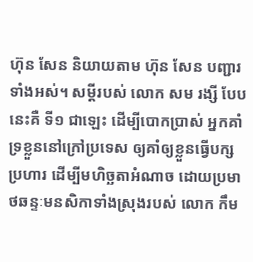ហ៊ុន សែន និយាយតាម ហ៊ុន សែន បញ្ជារទាំងអស់។ សម្តីរបស់ លោក សម រង្សី បែបនេះគឺ ទី១ ជាឡេះ ដើម្បីបោកប្រាស់ អ្នកគាំទ្រខ្លួននៅក្រៅប្រទេស ឲ្យគាំឲ្យខ្លួនធ្វើបក្សប្រហារ ដើម្បីមហិច្ឆតាអំណាច ដោយប្រមាថឆន្ទៈមនសិកាទាំងស្រុងរបស់ លោក កឹម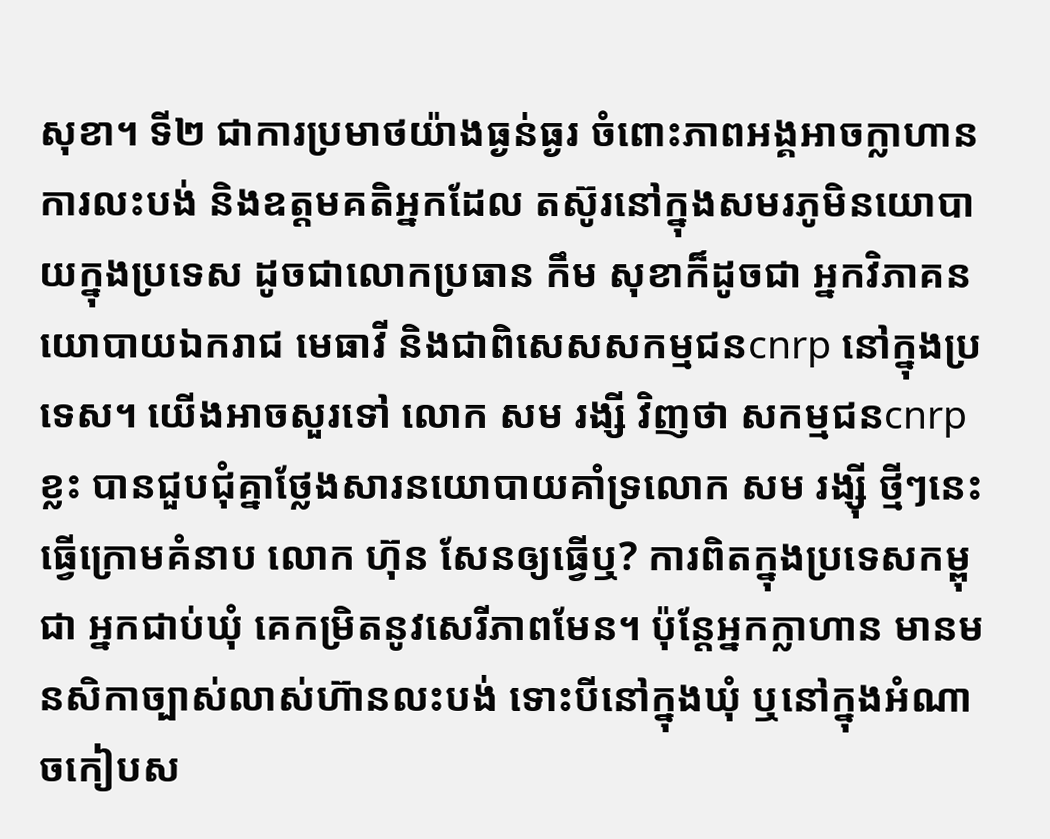សុខា។ ទី២ ជាការប្រមាថយ៉ាងធ្ងន់ធ្ងរ ចំពោះភាពអង្គអាចក្លាហាន ការលះបង់ និងឧត្តមគតិអ្នកដែល តស៊ូរនៅក្នុងសមរភូមិនយោបាយក្នុងប្រទេស ដូចជាលោកប្រធាន កឹម សុខាក៏ដូចជា អ្នកវិភាគនយោបាយឯករាជ មេធាវី និងជាពិសេសសកម្មជនcnrp នៅក្នុងប្រទេស។ យើងអាចសួរទៅ លោក សម រង្សី វិញថា សកម្មជនcnrpខ្លះ បានជួបជុំគ្នាថ្លែងសារនយោបាយគាំទ្រលោក សម រង្ស៊ី ថ្មីៗនេះ ធ្វើក្រោមគំនាប លោក ហ៊ុន សែនឲ្យធ្វើឬ? ការពិតក្នុងប្រទេសកម្ពុជា អ្នកជាប់ឃុំ គេកម្រិតនូវសេរីភាពមែន។ ប៉ុន្តែអ្នកក្លាហាន មានមនសិកាច្បាស់លាស់ហ៊ានលះបង់ ទោះបីនៅក្នុងឃុំ ឬនៅក្នុងអំណាចកៀបស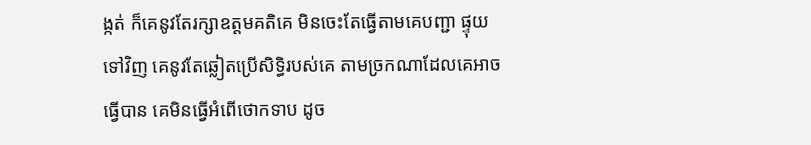ង្កត់ ក៏គេនូវតែរក្សាឧត្តមគតិគេ មិនចេះតែធ្វើតាមគេបញ្ជា ផ្ទុយទៅវិញ គេនូវតែឆ្លៀតប្រើសិទ្ធិរបស់គេ តាមច្រកណាដែលគេអាចធ្វើបាន គេមិនធ្វើអំពើថោកទាប ដូច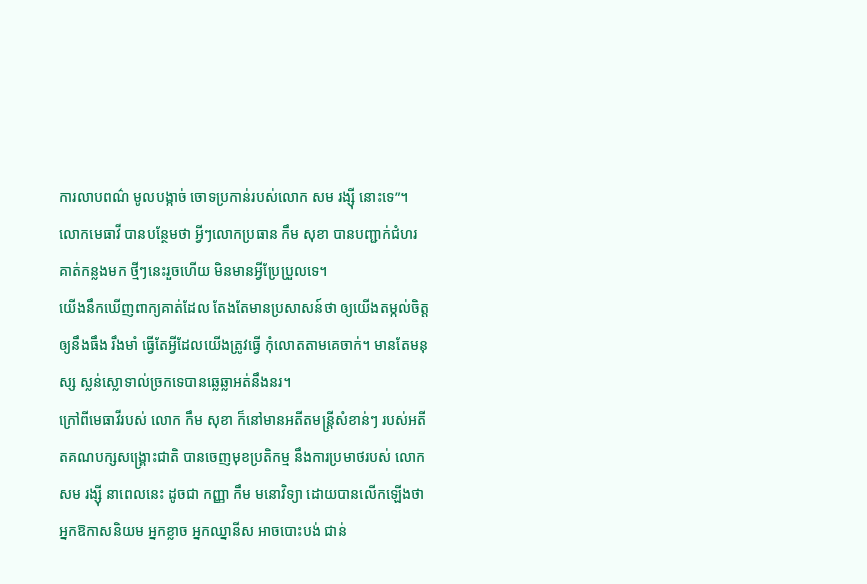ការលាបពណ៌ មូលបង្កាច់ ចោទប្រកាន់របស់លោក សម រង្ស៊ី នោះទេ”។
លោកមេធាវី បានបន្ថែមថា អ្វីៗលោកប្រធាន កឹម សុខា បានបញ្ជាក់ជំហរគាត់កន្លងមក ថ្មីៗនេះរួចហើយ មិនមានអ្វីប្រែប្រួលទេ។
យើងនឹកឃើញពាក្យគាត់ដែល តែងតែមានប្រសាសន៍ថា ឲ្យយើងតម្កល់ចិត្តឲ្យនឹងធឹង រឹងមាំ ធ្វើតែអ្វីដែលយើងត្រូវធ្វើ កុំលោតតាមគេចាក់។ មានតែមនុស្ស ស្លន់ស្លោទាល់ច្រកទេបានឆ្លេឆ្លាអត់នឹងនរ។
ក្រៅពីមេធាវីរបស់ លោក កឹម សុខា ក៏នៅមានអតីតមន្រ្តីសំខាន់ៗ របស់អតីតគណបក្សសង្រ្គោះជាតិ បានចេញមុខប្រតិកម្ម នឹងការប្រមាថរបស់ លោក សម រង្ស៊ី នាពេលនេះ ដូចជា កញ្ញា កឹម មនោវិទ្យា ដោយបានលើកឡើងថា
អ្នកឱកាសនិយម អ្នកខ្លាច អ្នកឈ្នានីស អាចបោះបង់ ជាន់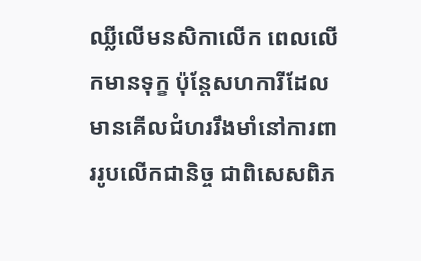ឈ្លីលើមនសិកាលើក ពេលលើកមានទុក្ខ ប៉ុន្តែសហការីដែលមានគើលជំហររឹងមាំនៅការពាររូបលើកជានិច្ច ជាពិសេសពិភ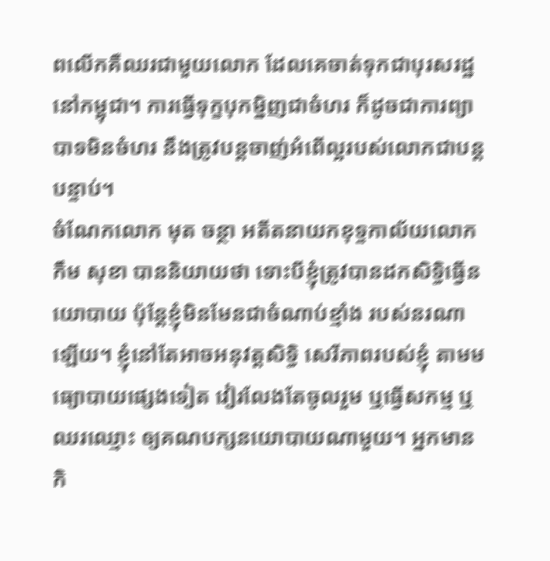ពលើកគឺឈរជាមួយលោក ដែលគេចាត់ទុកជាបុរសរដ្ឋនៅកម្ពុជា។ ការធ្វើទុក្ខបុកម្និញជាចំហរ ក៏ដូចជាការព្យាបាទមិនចំហរ នឹងត្រូវបន្តចាញ់អំពើល្អរបស់លោកជាបន្តបន្ទាប់។
ចំណែកលោក មុត ចន្ថា អតីតនាយកខុទ្ទកាល័យលោក កឹម សុខា បាននិយាយថា ទោះបីខ្ញុំត្រូវបានដកសិទ្ធិធ្វើនយោបាយ ប៉ុន្តែខ្ញុំមិនមែនជាចំណាប់ខ្មាំង របស់នរណាឡើយ។ ខ្ញុំនៅតែអាចអនុវត្តសិទ្ធិ សេរីភាពរបស់ខ្ញុំ តាមមធ្យោបាយផ្សេងទៀត វៀរលែងតែចូលរួម ឬធ្វើសកម្ម ឬឈរឈ្មោះ ឲ្យគណបក្សនយោបាយណាមួយ។ អ្នកមានកិ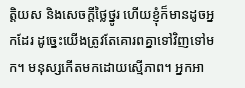ត្តិយស និងសេចក្តីថ្លៃថ្នូរ ហើយខ្ញុំក៏មានដូចអ្នកដែរ ដូច្នេះយើងត្រូវតែគោរពគ្នាទៅវិញទៅមក។ មនុស្សកើតមកដោយស្មើភាព។ អ្នកអា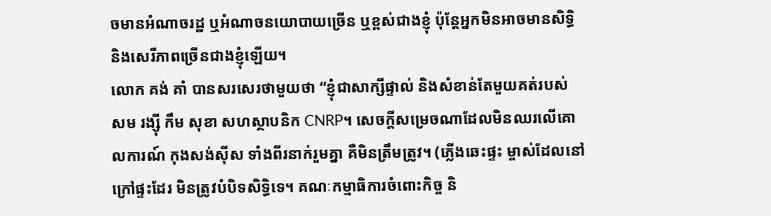ចមានអំណាចរដ្ឋ ឬអំណាចនយោបាយច្រើន ឬខ្ពស់ជាងខ្ញុំ ប៉ុន្តែអ្នកមិនអាចមានសិទ្ធិ និងសេរីភាពច្រើនជាងខ្ញុំឡើយ។
លោក គង់ គាំ បានសរសេរថាមួយថា “ខ្ញុំជាសាក្សីផ្ទាល់ និងសំខាន់តែមួយគត់របស់ សម រង្ស៊ី កឹម សុខា សហស្ថាបនិក CNRP។ សេចក្តីសម្រេចណាដែលមិនឈរលើគោលការណ៍ កុងសង់ស៊ីស ទាំងពីរនាក់រួមគ្នា គឺមិនត្រឹមត្រូវ។ (ភ្លើងឆេះផ្ទះ ម្ចាស់ដែលនៅក្រៅផ្ទះដែរ មិនត្រូវបំបិទសិទ្ធិទេ។ គណៈកម្មាធិការចំពោះកិច្ច និ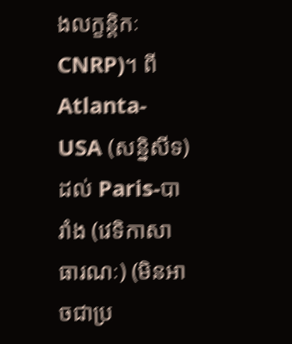ងលក្ខន្តិកៈ CNRP)។ ពី Atlanta-USA (សន្និសីទ) ដល់ Paris-បារាំង (វេទិកាសាធារណៈ) (មិនអាចជាប្រ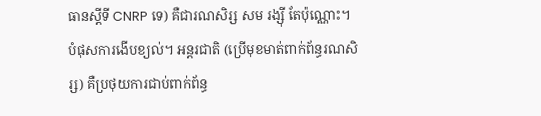ធានស្តីទី CNRP ទេ) គឺជារណសិរ្ស សម រង្ស៊ី តែប៉ុណ្ណោះ។ បំផុសការងើបខ្យល់។ អន្តរជាតិ (ប្រើមុខមាត់ពាក់ព័ន្ធរណសិរ្ស) គឺប្រថុយការជាប់ពាក់ព័ន្ធ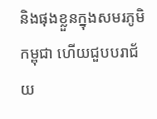និងផុងខ្លួនក្នុងសមរភូមិកម្ពុជា ហើយជួបបរាជ័យ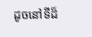ដូចនៅទីដ៏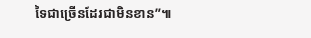ទៃជាច្រើនដែរជាមិនខាន”៕